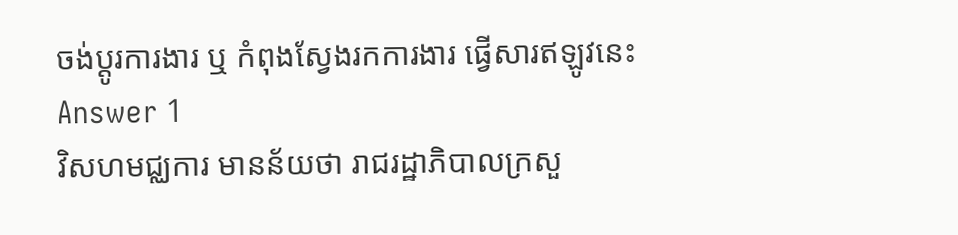ចង់ប្តូរការងារ ឬ កំពុងស្វែងរកការងារ ផ្វើសារឥឡូវនេះ
Answer 1
វិសហមជ្ឈការ មានន័យថា រាជរដ្ឋាភិបាលក្រសួ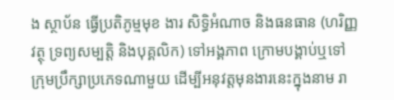ង ស្ថាប័ន ធ្វើប្រតិភូម្មមុខ ងារ សិទ្ធិអំណាច និងធនធាន (ហរិញ្ញវត្ថុ ទ្រព្យសម្បត្តិ និងបុគ្គលិក) ទៅអង្គភាព ក្រោមបង្គាប់ឬទៅក្រុមប្រឹក្សាប្រភេទណាមួយ ដើម្បីអនុវត្តមុនងារនេះក្នុងនាម រា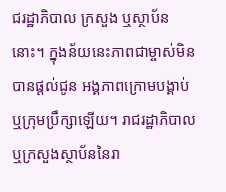ជរដ្ឋាភិបាល ក្រសួង ឬស្ថាប័ននោះ។ ក្នុងន័យនេះភាពជាម្ចាស់មិនបានផ្តល់ជូន អង្គភាពក្រោមបង្គាប់ឬក្រុមប្រឹក្សាឡើយ។ រាជរដ្ឋាភិបាលឬក្រសួងស្ថាប័ននៃរា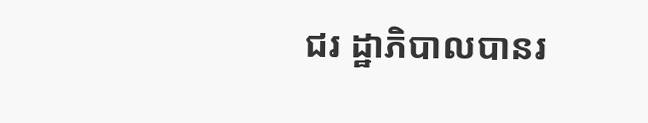ជរ ដ្ឋាភិបាលបានរ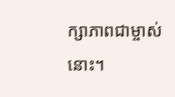ក្សាភាពជាម្ចាស់នោះ។